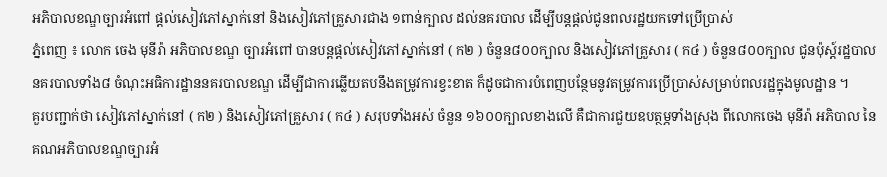អភិបាលខណ្ឌច្បារអំពៅ ផ្តល់សៀវភៅស្នាក់នៅ និងសៀវភៅគ្រួសារជាង ១ពាន់ក្បាល ដល់នគរបាល ដើម្បីបន្តផ្តល់ជូនពលរដ្ឋយកទៅប្រើប្រាស់
ភ្នំពេញ ៖ លោក ចេង មុនីរ៉ា អភិបាលខណ្ឌ ច្បារអំពៅ បានបន្តផ្តល់សៀវភៅស្នាក់នៅ ( ក២ ) ចំនួន៨០០ក្បាល និងសៀវភៅគ្រួសារ ( ក៤ ) ចំនួន៨០០ក្បាល ជូនប៉ុស្ត៍រដ្ឋបាលនគរបាលទាំង៨ ចំណុះអធិការដ្ឋាននគរបាលខណ្ឌ ដើម្បីជាការឆ្លើយតបនឹងតម្រូវការខ្វះខាត ក៏ដូចជាការបំពេញបន្ថែមនូវតម្រូវការប្រើប្រាស់សម្រាប់ពលរដ្ឋក្នុងមូលដ្ឋាន ។
គួរបញ្ជាក់ថា សៀវភៅស្នាក់នៅ ( ក២ ) និងសៀវភៅគ្រួសារ ( ក៤ ) សរុបទាំងអស់ ចំនួន ១៦០០ក្បាលខាងលើ គឺជាការជួយឧបត្ថម្ភទាំងស្រុង ពីលោកចេង មុនីរ៉ា អភិបាល នៃគណអភិបាលខណ្ឌច្បារអំ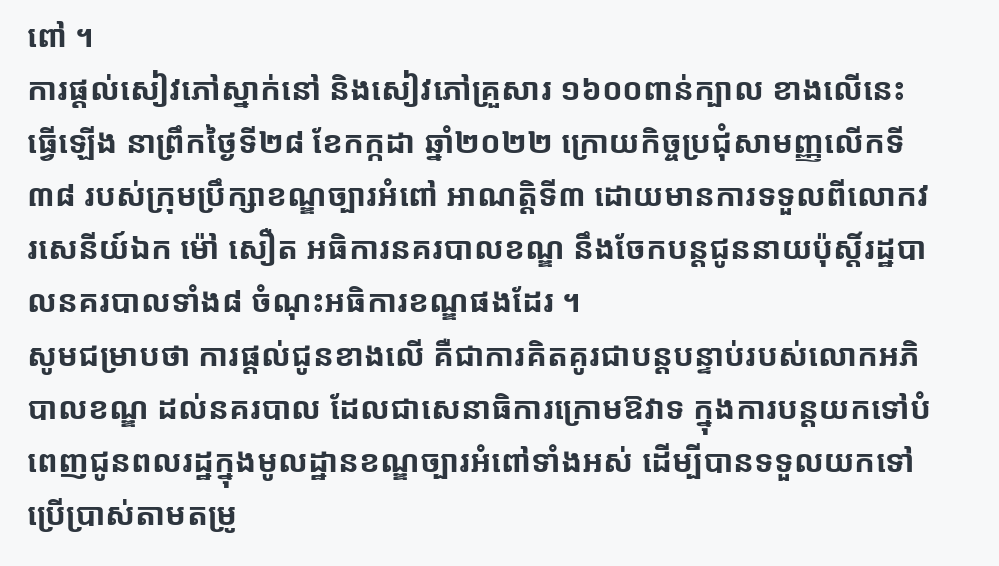ពៅ ។
ការផ្តល់សៀវភៅស្នាក់នៅ និងសៀវភៅគ្រួសារ ១៦០០ពាន់ក្បាល ខាងលើនេះ ធ្វើឡើង នាព្រឹកថ្ងៃទី២៨ ខែកក្កដា ឆ្នាំ២០២២ ក្រោយកិច្ចប្រជុំសាមញ្ញលើកទី៣៨ របស់ក្រុមប្រឹក្សាខណ្ឌច្បារអំពៅ អាណត្តិទី៣ ដោយមានការទទួលពីលោកវរសេនីយ៍ឯក ម៉ៅ សឿត អធិការនគរបាលខណ្ឌ នឹងចែកបន្តជូននាយប៉ុស្តិ៍រដ្ឋបាលនគរបាលទាំង៨ ចំណុះអធិការខណ្ឌផងដែរ ។
សូមជម្រាបថា ការផ្តល់ជូនខាងលើ គឺជាការគិតគូរជាបន្តបន្ទាប់របស់លោកអភិបាលខណ្ឌ ដល់នគរបាល ដែលជាសេនាធិការក្រោមឱវាទ ក្នុងការបន្តយកទៅបំពេញជូនពលរដ្ឋក្នុងមូលដ្ឋានខណ្ឌច្បារអំពៅទាំងអស់ ដើម្បីបានទទួលយកទៅប្រើប្រាស់តាមតម្រូ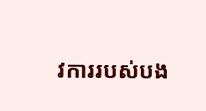វការរបស់បង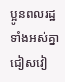ប្អូនពលរដ្ឋទាំងអស់គ្នា ជៀសវៀ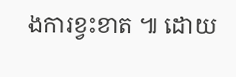ងការខ្វះខាត ៕ ដោយ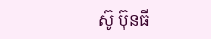ស៊ូ ប៊ុនធី